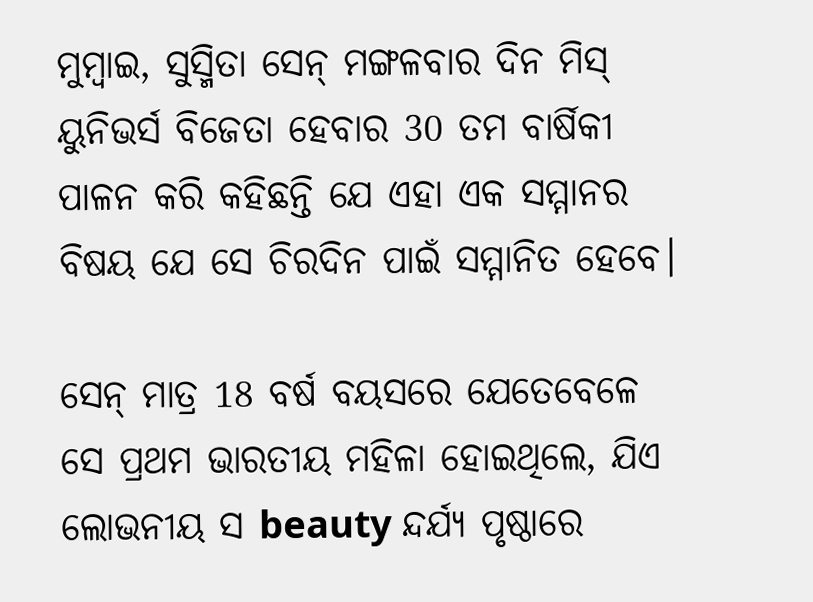ମୁମ୍ବାଇ, ସୁସ୍ମିତା ସେନ୍ ମଙ୍ଗଳବାର ଦିନ ମିସ୍ ୟୁନିଭର୍ସ ବିଜେତା ହେବାର 30 ତମ ବାର୍ଷିକୀ ପାଳନ କରି କହିଛନ୍ତି ଯେ ଏହା ଏକ ସମ୍ମାନର ବିଷୟ ଯେ ସେ ଚିରଦିନ ପାଇଁ ସମ୍ମାନିତ ହେବେ।

ସେନ୍ ମାତ୍ର 18 ବର୍ଷ ବୟସରେ ଯେତେବେଳେ ସେ ପ୍ରଥମ ଭାରତୀୟ ମହିଳା ହୋଇଥିଲେ, ଯିଏ ଲୋଭନୀୟ ସ beauty ନ୍ଦର୍ଯ୍ୟ ପୃଷ୍ଠାରେ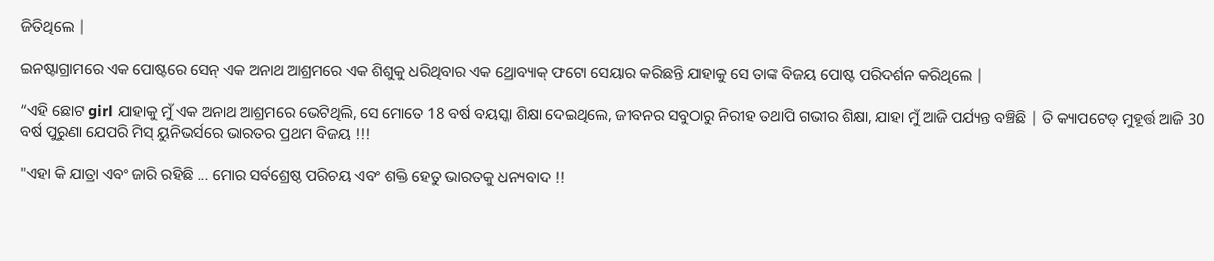ଜିତିଥିଲେ |

ଇନଷ୍ଟାଗ୍ରାମରେ ଏକ ପୋଷ୍ଟରେ ସେନ୍ ଏକ ଅନାଥ ଆଶ୍ରମରେ ଏକ ଶିଶୁକୁ ଧରିଥିବାର ଏକ ଥ୍ରୋବ୍ୟାକ୍ ଫଟୋ ସେୟାର କରିଛନ୍ତି ଯାହାକୁ ସେ ତାଙ୍କ ବିଜୟ ପୋଷ୍ଟ ପରିଦର୍ଶନ କରିଥିଲେ |

“ଏହି ଛୋଟ girl ଯାହାକୁ ମୁଁ ଏକ ଅନାଥ ଆଶ୍ରମରେ ଭେଟିଥିଲି, ସେ ମୋତେ 18 ବର୍ଷ ବୟସ୍କା ଶିକ୍ଷା ଦେଇଥିଲେ, ଜୀବନର ସବୁଠାରୁ ନିରୀହ ତଥାପି ଗଭୀର ଶିକ୍ଷା, ଯାହା ମୁଁ ଆଜି ପର୍ଯ୍ୟନ୍ତ ବଞ୍ଚିଛି | ତି କ୍ୟାପଟେଡ୍ ମୁହୂର୍ତ୍ତ ଆଜି 30 ବର୍ଷ ପୁରୁଣା ଯେପରି ମିସ୍ ୟୁନିଭର୍ସରେ ଭାରତର ପ୍ରଥମ ବିଜୟ !!!

"ଏହା କି ଯାତ୍ରା ଏବଂ ଜାରି ରହିଛି ... ମୋର ସର୍ବଶ୍ରେଷ୍ଠ ପରିଚୟ ଏବଂ ଶକ୍ତି ହେତୁ ଭାରତକୁ ଧନ୍ୟବାଦ !!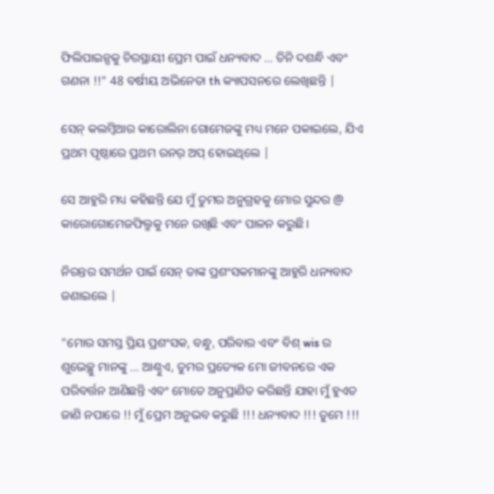ଫିଲିପାଇନ୍ସକୁ ଚିରସ୍ଥାୟୀ ପ୍ରେମ ପାଇଁ ଧନ୍ୟବାଦ ... ତିନି ଦଶନ୍ଧି ଏବଂ ଗଣନା !!" 48 ବର୍ଷୀୟ ଅଭିନେତା th କ୍ୟାପସନରେ ଲେଖିଛନ୍ତି |

ସେନ୍ କଲମ୍ବିଆର କାରୋଲିନା ଗୋମେଜଙ୍କୁ ମଧ୍ୟ ମନେ ପକାଇଲେ, ଯିଏ ପ୍ରଥମ ପୃଷ୍ଠାରେ ପ୍ରଥମ ରନର୍ ଅପ୍ ହୋଇଥିଲେ |

ସେ ଆହୁରି ମଧ୍ୟ କହିଛନ୍ତି ଯେ ମୁଁ ତୁମର ଅନୁଗ୍ରହକୁ ମୋର ସୁନ୍ଦର @ କାରୋଗୋମେଜଫିଲ୍ମକୁ ମନେ ରଖିଛି ଏବଂ ପାଳନ କରୁଛି।

ନିରନ୍ତର ସମର୍ଥନ ପାଇଁ ସେନ୍ ତାଙ୍କ ପ୍ରଶଂସକମାନଙ୍କୁ ଆହୁରି ଧନ୍ୟବାଦ ଜଣାଇଲେ |

"ମୋର ସମସ୍ତ ପ୍ରିୟ ପ୍ରଶଂସକ, ବନ୍ଧୁ, ପରିବାର ଏବଂ ବିଶ୍ wis ର ଶୁଭେଚ୍ଛୁ ମାନଙ୍କୁ ... ଆଣ୍ଠୁଏ, ତୁମର ପ୍ରତ୍ୟେକ ମୋ ଜୀବନରେ ଏକ ପରିବର୍ତ୍ତନ ଆଣିଛନ୍ତି ଏବଂ ମୋତେ ଅନୁପ୍ରାଣିତ କରିଛନ୍ତି ଯାହା ମୁଁ ହୁଏତ ଜାଣି ନପାରେ !! ମୁଁ ପ୍ରେମ ଅନୁଭବ କରୁଛି !!! ଧନ୍ୟବାଦ !!! ତୁମେ !!!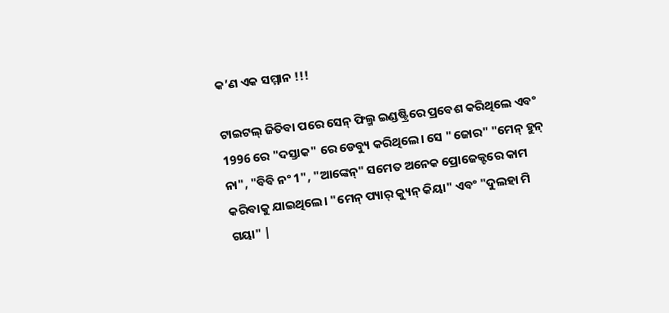କ’ଣ ଏକ ସମ୍ମାନ !!!

ଟାଇଟଲ୍ ଜିତିବା ପରେ ସେନ୍ ଫିଲ୍ମ ଇଣ୍ଡଷ୍ଟ୍ରିରେ ପ୍ରବେଶ କରିଥିଲେ ଏବଂ 1996 ରେ "ଦସ୍ତାକ" ରେ ଡେବ୍ୟୁ କରିଥିଲେ। ସେ "ଜୋର" "ମେନ୍ ହୁନ୍ ନା", "ବିବି ନଂ 1", "ଆଙ୍କେନ୍" ସମେତ ଅନେକ ପ୍ରୋଜେକ୍ଟରେ କାମ କରିବାକୁ ଯାଇଥିଲେ। "ମେନ୍ ପ୍ୟାର୍ କ୍ୟୁନ୍ କିୟା" ଏବଂ "ଦୁଲହା ମି ଗୟା" |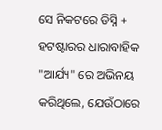ସେ ନିକଟରେ ଡିସ୍ନି + ହଟଷ୍ଟାରର ଧାରାବାହିକ "ଆର୍ଯ୍ୟ" ରେ ଅଭିନୟ କରିଥିଲେ, ଯେଉଁଠାରେ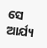ସେ ଆର୍ଯ୍ୟ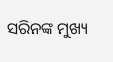ସରିନଙ୍କ ମୁଖ୍ୟ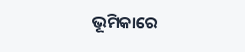ଭୂମିକାରେ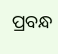ପ୍ରବନ୍ଧ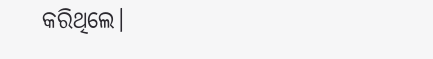କରିଥିଲେ।